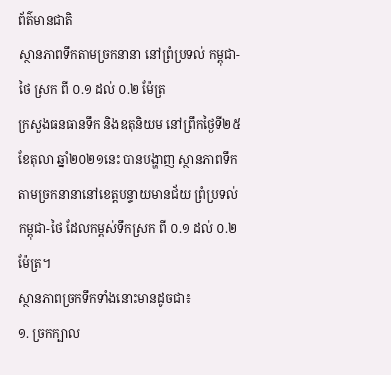ព័ត៌មានជាតិ
ស្ថានភាពទឹកតាមច្រកនានា នៅព្រំប្រទល់ កម្ពុជា-ថៃ ស្រក ពី ០.១ ដល់ ០.២ ម៉ែត្រ
ក្រសួងធនធានទឹក និងឧតុនិយម នៅព្រឹកថ្ងៃទី២៥ ខែតុលា ឆ្នាំ២០២១នេះ បានបង្ហាញ ស្ថានភាពទឹកតាមច្រកនានានៅខេត្តបន្ទាយមានជ័យ ព្រំប្រទល់ កម្ពុជា-ថៃ ដែលកម្ពស់ទឹកស្រក ពី ០.១ ដល់ ០.២ ម៉ែត្រ។
ស្ថានភាពច្រកទឹកទាំងនោះមានដូចជា៖
១. ច្រកក្បាល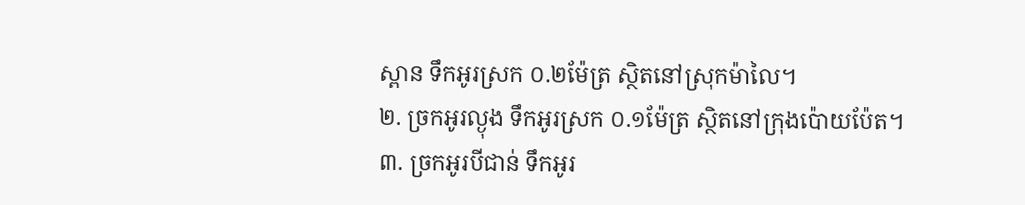ស្ពាន ទឹកអូរស្រក ០.២ម៉ែត្រ ស្ថិតនៅស្រុកម៉ាលៃ។
២. ច្រកអូរល្ងុង ទឹកអូរស្រក ០.១ម៉ែត្រ ស្ថិតនៅក្រុងប៉ោយប៉ែត។
៣. ច្រកអូរបីជាន់ ទឹកអូរ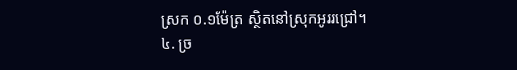ស្រក ០.១ម៉ែត្រ ស្ថិតនៅស្រុកអូររជ្រៅ។
៤. ច្រ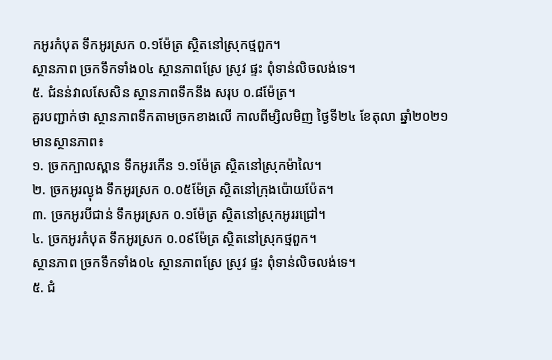កអូរកំបុត ទឹកអូរស្រក ០.១ម៉ែត្រ ស្ថិតនៅស្រុកថ្មពួក។
ស្ថានភាព ច្រកទឹកទាំង០៤ ស្ថានភាពស្រែ ស្រូវ ផ្ទះ ពុំទាន់លិចលង់ទេ។
៥. ជំនន់វាលសែសិន ស្ថានភាពទឹកនឹង សរុប ០.៨ម៉ែត្រ។
គួរបញ្ជាក់ថា ស្ថានភាពទឹកតាមច្រកខាងលើ កាលពីម្សិលមិញ ថ្ងៃទី២៤ ខែតុលា ឆ្នាំ២០២១ មានស្ថានភាព៖
១. ច្រកក្បាលស្ពាន ទឹកអូរកេីន ១.១ម៉ែត្រ ស្ថិតនៅស្រុកម៉ាលៃ។
២. ច្រកអូរល្ងុង ទឹកអូរស្រក ០.០៥ម៉ែត្រ ស្ថិតនៅក្រុងប៉ោយប៉ែត។
៣. ច្រកអូរបីជាន់ ទឹកអូរស្រក ០.១ម៉ែត្រ ស្ថិតនៅស្រុកអូររជ្រៅ។
៤. ច្រកអូរកំបុត ទឹកអូរស្រក ០.០៩ម៉ែត្រ ស្ថិតនៅស្រុកថ្មពួក។
ស្ថានភាព ច្រកទឹកទាំង០៤ ស្ថានភាពស្រែ ស្រូវ ផ្ទះ ពុំទាន់លិចលង់ទេ។
៥. ជំ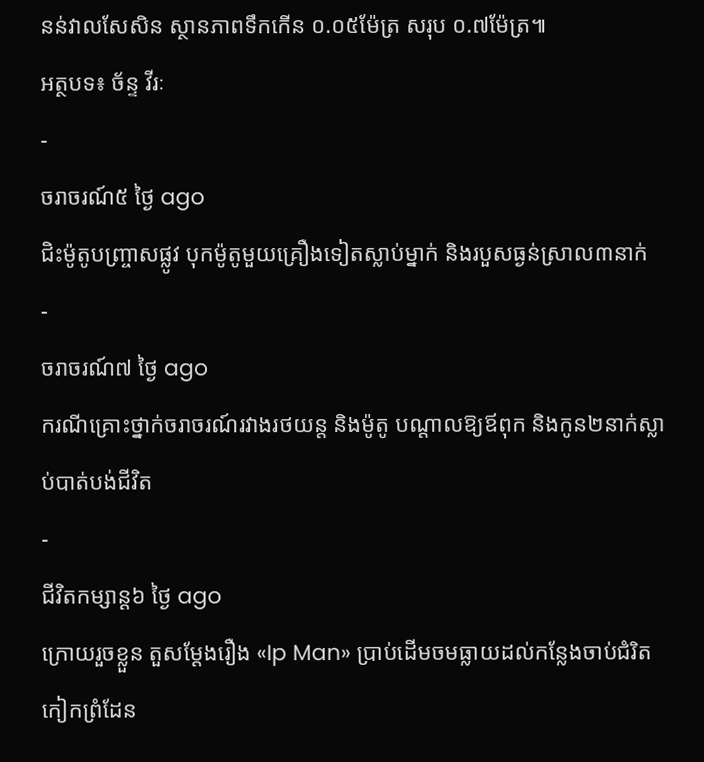នន់វាលសែសិន ស្ថានភាពទឹកកើន ០.០៥ម៉ែត្រ សរុប ០.៧ម៉ែត្រ៕
អត្ថបទ៖ ច័ន្ទ វីរៈ
-
ចរាចរណ៍៥ ថ្ងៃ ago
ជិះម៉ូតូបញ្ច្រាសផ្លូវ បុកម៉ូតូមួយគ្រឿងទៀតស្លាប់ម្នាក់ និងរបួសធ្ងន់ស្រាល៣នាក់
-
ចរាចរណ៍៧ ថ្ងៃ ago
ករណីគ្រោះថ្នាក់ចរាចរណ៍រវាងរថយន្ត និងម៉ូតូ បណ្ដាលឱ្យឪពុក និងកូន២នាក់ស្លាប់បាត់បង់ជីវិត
-
ជីវិតកម្សាន្ដ៦ ថ្ងៃ ago
ក្រោយរួចខ្លួន តួសម្ដែងរឿង «Ip Man» ប្រាប់ដើមចមធ្លាយដល់កន្លែងចាប់ជំរិត កៀកព្រំដែន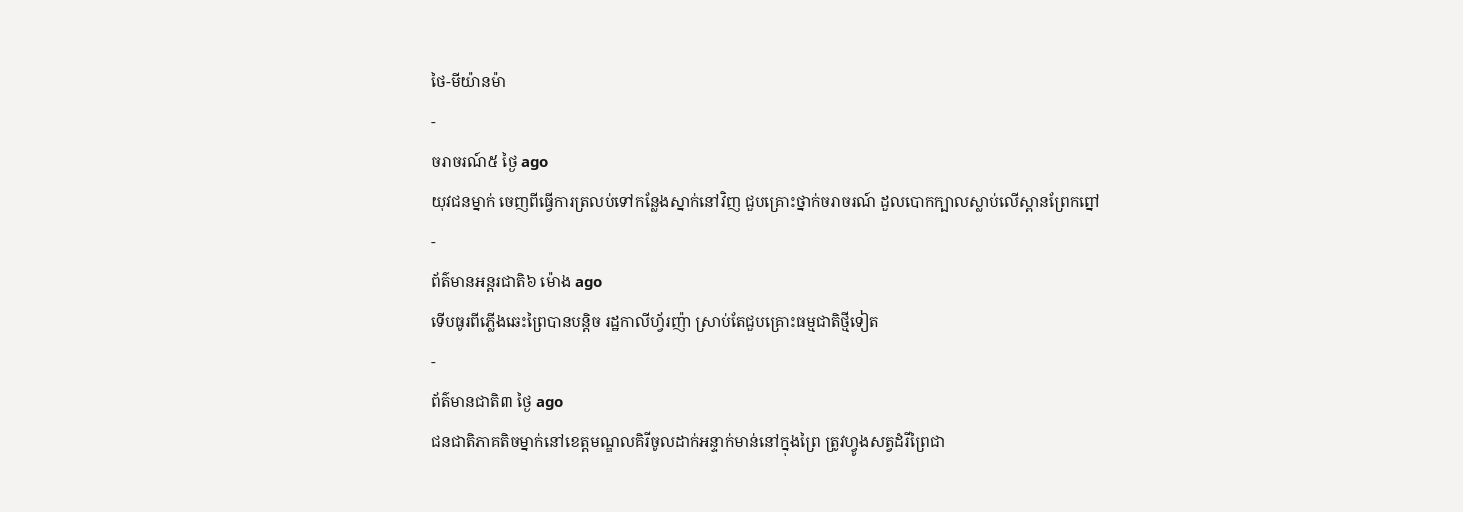ថៃ-មីយ៉ានម៉ា
-
ចរាចរណ៍៥ ថ្ងៃ ago
យុវជនម្នាក់ ចេញពីធ្វើការត្រលប់ទៅកន្លែងស្នាក់នៅវិញ ជួបគ្រោះថ្នាក់ចរាចរណ៍ ដួលបោកក្បាលស្លាប់លើស្ពានព្រែកព្នៅ
-
ព័ត៌មានអន្ដរជាតិ៦ ម៉ោង ago
ទើបធូរពីភ្លើងឆេះព្រៃបានបន្តិច រដ្ឋកាលីហ្វ័រញ៉ា ស្រាប់តែជួបគ្រោះធម្មជាតិថ្មីទៀត
-
ព័ត៌មានជាតិ៣ ថ្ងៃ ago
ជនជាតិភាគតិចម្នាក់នៅខេត្តមណ្ឌលគិរីចូលដាក់អន្ទាក់មាន់នៅក្នុងព្រៃ ត្រូវហ្វូងសត្វដំរីព្រៃជា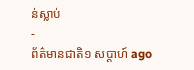ន់ស្លាប់
-
ព័ត៌មានជាតិ១ សប្តាហ៍ ago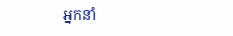អ្នកនាំ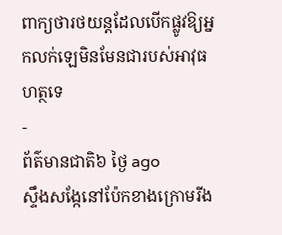ពាក្យថារថយន្តដែលបើកផ្លូវឱ្យអ្នកលក់ឡេមិនមែនជារបស់អាវុធហត្ថទេ
-
ព័ត៌មានជាតិ៦ ថ្ងៃ ago
ស្ទឹងសង្កែនៅប៉ែកខាងក្រោមរីង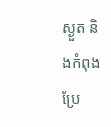ស្ងួត និងកំពុងប្រែ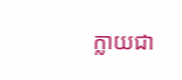ក្លាយជា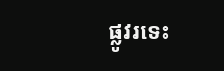ផ្លូវរទេះ